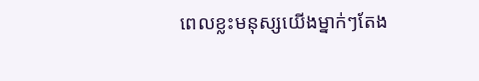ពេលខ្លះមនុស្សយើងម្នាក់ៗតែង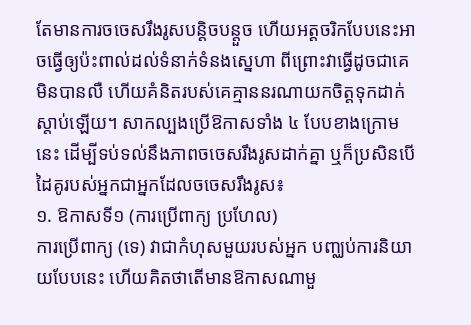តែមានការចចេសរឹងរូសបន្តិចបន្តួច ហើយអត្តចរិកបែបនេះអាចធ្វើឲ្យប៉ះពាល់ដល់ទំនាក់ទំនងស្នេហា ពីព្រោះវាធ្វើដូចជាគេមិនបានលឺ ហើយគំនិតរបស់គេគ្មាននរណាយកចិត្តទុកដាក់ស្តាប់ឡើយ។ សាកល្បងប្រើឱកាសទាំង ៤ បែបខាងក្រោមនេះ ដើម្បីទប់ទល់នឹងភាពចចេសរឹងរូសដាក់គ្នា ឬក៏ប្រសិនបើដៃគូរបស់អ្នកជាអ្នកដែលចចេសរឹងរូស៖
១. ឱកាសទី១ (ការប្រើពាក្យ ប្រហែល)
ការប្រើពាក្យ (ទេ) វាជាកំហុសមួយរបស់អ្នក បញ្ឈប់ការនិយាយបែបនេះ ហើយគិតថាតើមានឱកាសណាមួ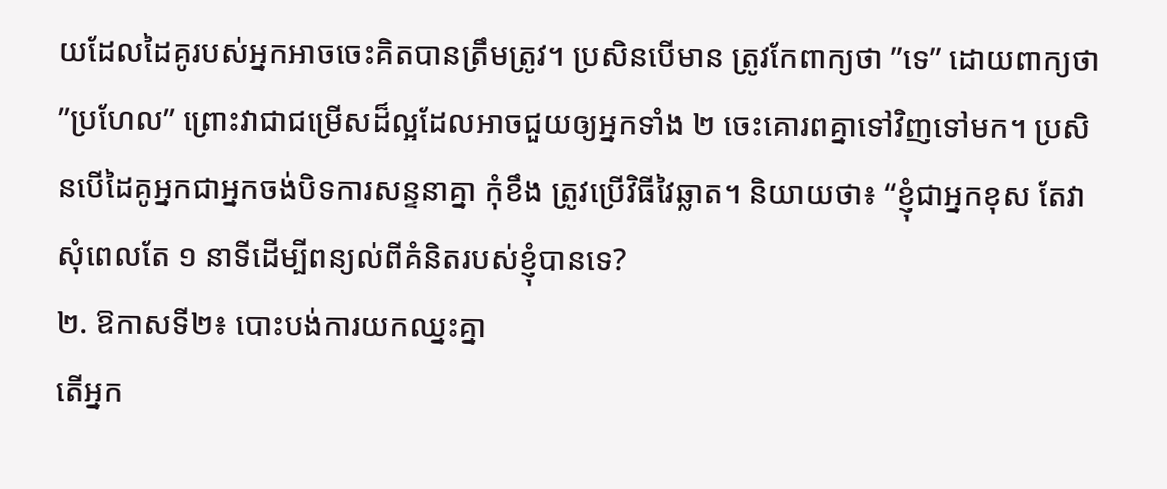យដែលដៃគូរបស់អ្នកអាចចេះគិតបានត្រឹមត្រូវ។ ប្រសិនបើមាន ត្រូវកែពាក្យថា ”ទេ” ដោយពាក្យថា ”ប្រហែល” ព្រោះវាជាជម្រើសដ៏ល្អដែលអាចជួយឲ្យអ្នកទាំង ២ ចេះគោរពគ្នាទៅវិញទៅមក។ ប្រសិនបើដៃគូអ្នកជាអ្នកចង់បិទការសន្ទនាគ្នា កុំខឹង ត្រូវប្រើវិធីវៃឆ្លាត។ និយាយថា៖ “ខ្ញុំជាអ្នកខុស តែវាសុំពេលតែ ១ នាទីដើម្បីពន្យល់ពីគំនិតរបស់ខ្ញុំបានទេ?
២. ឱកាសទី២៖ បោះបង់ការយកឈ្នះគ្នា
តើអ្នក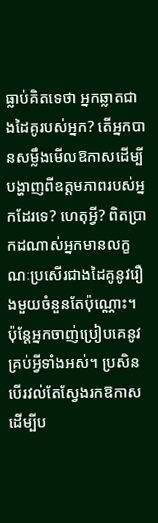ធ្លាប់គិតទេថា អ្នកឆ្លាតជាងដៃគូរបស់អ្នក? តើអ្នកបានសម្លឹងមើលឱកាសដើម្បីបង្ហាញពីឧត្តមភាពរបស់អ្នកដែរទេ? ហេតុអ្វី? ពិតប្រាកដណាស់អ្នកមានលក្ខណៈប្រសើរជាងដៃគូនូវរឿងមួយចំនួនតែប៉ុណ្ណោះ។ ប៉ុន្តែអ្នកចាញ់ប្រៀបគេនូវគ្រប់អ្វីទាំងអស់។ ប្រសិនបើរវល់តែស្វែងរកឱកាស ដើម្បីប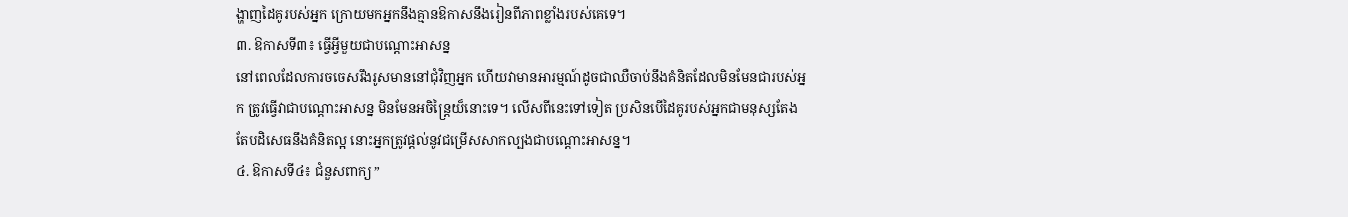ង្ហាញដៃគូរបស់អ្នក ក្រោយមកអ្នកនឹងគ្មានឱកាសនឹងរៀនពីភាពខ្លាំងរបស់គេទេ។
៣. ឱកាសទី៣៖ ធ្វើអ្វីមួយជាបណ្តោះអាសន្ន
នៅពេលដែលការចចេសរឹងរូសមាននៅជុំវិញអ្នក ហើយវាមានអារម្មណ៍ដូចជាឈឺចាប់នឹងគំនិតដែលមិនមែនជារបស់អ្នក ត្រូវធ្វើវាជាបណ្តោះអាសន្ន មិនមែនអចិន្ត្រៃយ៏នោះទេ។ លើសពីនេះទៅទៀត ប្រសិនបើដៃគូរបស់អ្នកជាមនុស្សតែងតែបដិសេធនឹងគំនិតល្អ នោះអ្នកត្រូវផ្តល់នូវជម្រើសសាកល្បងជាបណ្តោះអាសន្ន។
៤. ឱកាសទី៤៖ ជំនួសពាក្យ ”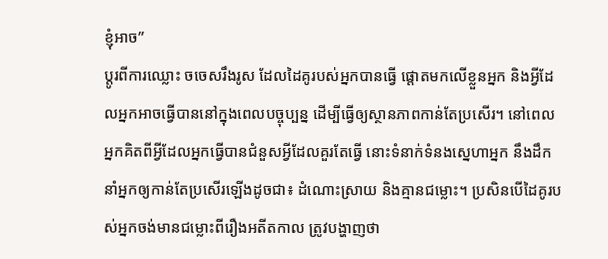ខ្ញុំអាច”
ប្តូរពីការឈ្លោះ ចចេសរឹងរូស ដែលដៃគូរបស់អ្នកបានធ្វើ ផ្តោតមកលើខ្លួនអ្នក និងអ្វីដែលអ្នកអាចធ្វើបាននៅក្នុងពេលបច្ចុប្បន្ន ដើម្បីធ្វើឲ្យស្ថានភាពកាន់តែប្រសើរ។ នៅពេលអ្នកគិតពីអ្វីដែលអ្នកធ្វើបានជំនួសអ្វីដែលគួរតែធ្វើ នោះទំនាក់ទំនងស្នេហាអ្នក នឹងដឹកនាំអ្នកឲ្យកាន់តែប្រសើរឡើងដូចជា៖ ដំណោះស្រាយ និងគ្មានជម្លោះ។ ប្រសិនបើដៃគូរបស់អ្នកចង់មានជម្លោះពីរឿងអតីតកាល ត្រូវបង្ហាញថា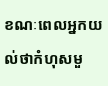ខណៈពេលអ្នកយល់ថាកំហុសមួ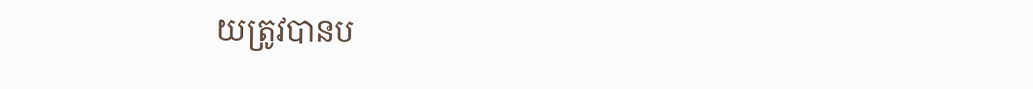យត្រូវបានប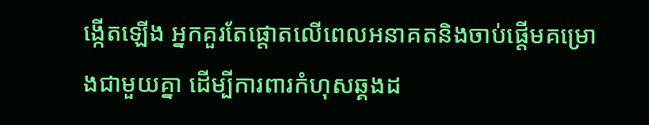ង្កើតឡើង អ្នកគួរតែផ្តោតលើពេលអនាគតនិងចាប់ផ្តើមគម្រោងជាមួយគ្នា ដើម្បីការពារកំហុសឆ្គងដ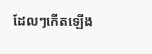ដែលៗកើតឡើង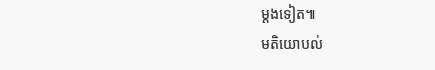ម្តងទៀត៕
មតិយោបល់